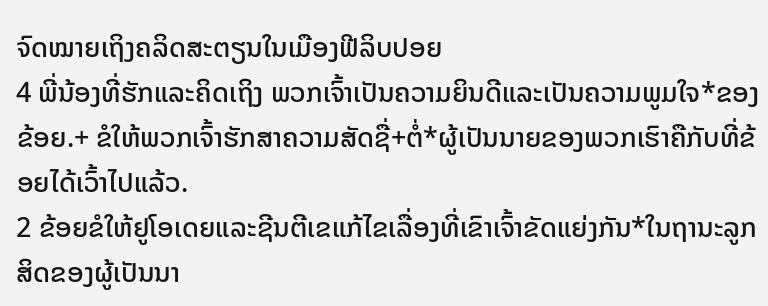ຈົດໝາຍເຖິງຄລິດສະຕຽນໃນເມືອງຟີລິບປອຍ
4 ພີ່ນ້ອງທີ່ຮັກແລະຄິດເຖິງ ພວກເຈົ້າເປັນຄວາມຍິນດີແລະເປັນຄວາມພູມໃຈ*ຂອງຂ້ອຍ.+ ຂໍໃຫ້ພວກເຈົ້າຮັກສາຄວາມສັດຊື່+ຕໍ່*ຜູ້ເປັນນາຍຂອງພວກເຮົາຄືກັບທີ່ຂ້ອຍໄດ້ເວົ້າໄປແລ້ວ.
2 ຂ້ອຍຂໍໃຫ້ຢູໂອເດຍແລະຊີນຕີເຂແກ້ໄຂເລື່ອງທີ່ເຂົາເຈົ້າຂັດແຍ່ງກັນ*ໃນຖານະລູກສິດຂອງຜູ້ເປັນນາ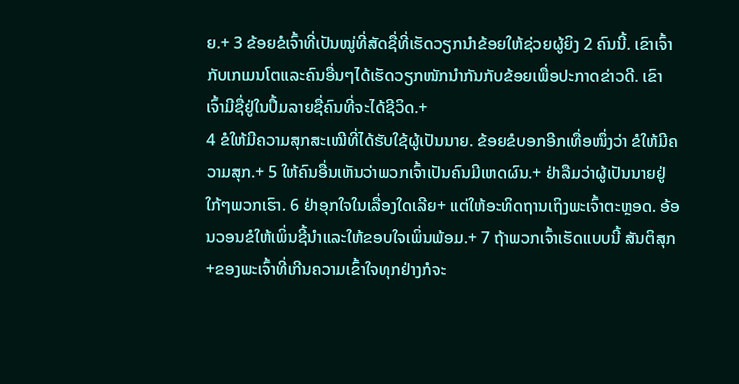ຍ.+ 3 ຂ້ອຍຂໍເຈົ້າທີ່ເປັນໝູ່ທີ່ສັດຊື່ທີ່ເຮັດວຽກນຳຂ້ອຍໃຫ້ຊ່ວຍຜູ້ຍິງ 2 ຄົນນີ້. ເຂົາເຈົ້າກັບເກເມນໂຕແລະຄົນອື່ນໆໄດ້ເຮັດວຽກໜັກນຳກັນກັບຂ້ອຍເພື່ອປະກາດຂ່າວດີ. ເຂົາເຈົ້າມີຊື່ຢູ່ໃນປຶ້ມລາຍຊື່ຄົນທີ່ຈະໄດ້ຊີວິດ.+
4 ຂໍໃຫ້ມີຄວາມສຸກສະເໝີທີ່ໄດ້ຮັບໃຊ້ຜູ້ເປັນນາຍ. ຂ້ອຍຂໍບອກອີກເທື່ອໜຶ່ງວ່າ ຂໍໃຫ້ມີຄວາມສຸກ.+ 5 ໃຫ້ຄົນອື່ນເຫັນວ່າພວກເຈົ້າເປັນຄົນມີເຫດຜົນ.+ ຢ່າລືມວ່າຜູ້ເປັນນາຍຢູ່ໃກ້ໆພວກເຮົາ. 6 ຢ່າອຸກໃຈໃນເລື່ອງໃດເລີຍ+ ແຕ່ໃຫ້ອະທິດຖານເຖິງພະເຈົ້າຕະຫຼອດ. ອ້ອນວອນຂໍໃຫ້ເພິ່ນຊີ້ນຳແລະໃຫ້ຂອບໃຈເພິ່ນພ້ອມ.+ 7 ຖ້າພວກເຈົ້າເຮັດແບບນີ້ ສັນຕິສຸກ+ຂອງພະເຈົ້າທີ່ເກີນຄວາມເຂົ້າໃຈທຸກຢ່າງກໍຈະ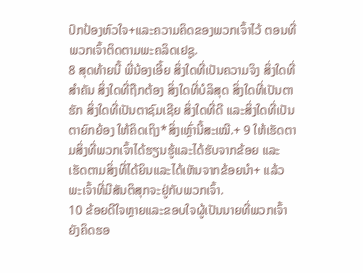ປົກປ້ອງຫົວໃຈ+ແລະຄວາມຄິດຂອງພວກເຈົ້າໄວ້ ຕອນທີ່ພວກເຈົ້າຕິດຕາມພະຄລິດເຢຊູ.
8 ສຸດທ້າຍນີ້ ພີ່ນ້ອງເອີ້ຍ ສິ່ງໃດທີ່ເປັນຄວາມຈິງ ສິ່ງໃດທີ່ສຳຄັນ ສິ່ງໃດທີ່ຖືກຕ້ອງ ສິ່ງໃດທີ່ບໍລິສຸດ ສິ່ງໃດທີ່ເປັນຕາຮັກ ສິ່ງໃດທີ່ເປັນຕາຊົມເຊີຍ ສິ່ງໃດທີ່ດີ ແລະສິ່ງໃດທີ່ເປັນຕາຍົກຍ້ອງ ໃຫ້ຄິດເຖິງ*ສິ່ງເຫຼົ່ານີ້ສະເໝີ.+ 9 ໃຫ້ເຮັດຕາມສິ່ງທີ່ພວກເຈົ້າໄດ້ຮຽນຮູ້ແລະໄດ້ຮັບຈາກຂ້ອຍ ແລະເຮັດຕາມສິ່ງທີ່ໄດ້ຍິນແລະໄດ້ເຫັນຈາກຂ້ອຍນຳ+ ແລ້ວພະເຈົ້າທີ່ມີສັນຕິສຸກຈະຢູ່ກັບພວກເຈົ້າ.
10 ຂ້ອຍດີໃຈຫຼາຍແລະຂອບໃຈຜູ້ເປັນນາຍທີ່ພວກເຈົ້າຍັງຄິດຮອ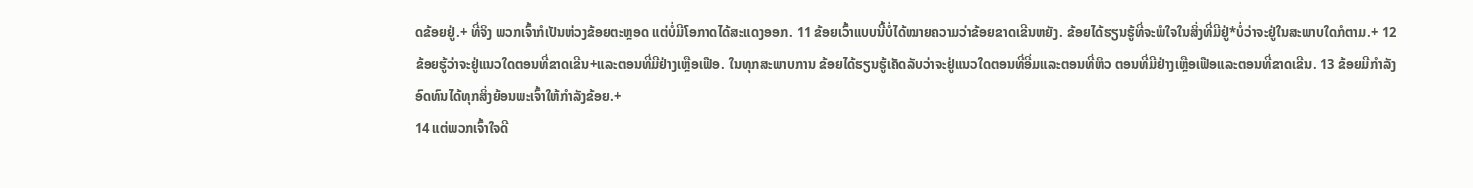ດຂ້ອຍຢູ່.+ ທີ່ຈິງ ພວກເຈົ້າກໍເປັນຫ່ວງຂ້ອຍຕະຫຼອດ ແຕ່ບໍ່ມີໂອກາດໄດ້ສະແດງອອກ. 11 ຂ້ອຍເວົ້າແບບນີ້ບໍ່ໄດ້ໝາຍຄວາມວ່າຂ້ອຍຂາດເຂີນຫຍັງ. ຂ້ອຍໄດ້ຮຽນຮູ້ທີ່ຈະພໍໃຈໃນສິ່ງທີ່ມີຢູ່*ບໍ່ວ່າຈະຢູ່ໃນສະພາບໃດກໍຕາມ.+ 12 ຂ້ອຍຮູ້ວ່າຈະຢູ່ແນວໃດຕອນທີ່ຂາດເຂີນ+ແລະຕອນທີ່ມີຢ່າງເຫຼືອເຟືອ. ໃນທຸກສະພາບການ ຂ້ອຍໄດ້ຮຽນຮູ້ເຄັດລັບວ່າຈະຢູ່ແນວໃດຕອນທີ່ອີ່ມແລະຕອນທີ່ຫິວ ຕອນທີ່ມີຢ່າງເຫຼືອເຟືອແລະຕອນທີ່ຂາດເຂີນ. 13 ຂ້ອຍມີກຳລັງອົດທົນໄດ້ທຸກສິ່ງຍ້ອນພະເຈົ້າໃຫ້ກຳລັງຂ້ອຍ.+
14 ແຕ່ພວກເຈົ້າໃຈດີ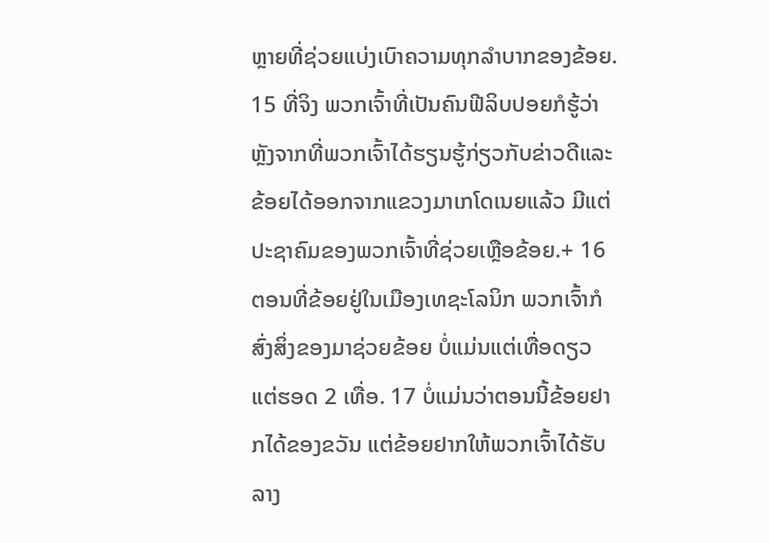ຫຼາຍທີ່ຊ່ວຍແບ່ງເບົາຄວາມທຸກລຳບາກຂອງຂ້ອຍ. 15 ທີ່ຈິງ ພວກເຈົ້າທີ່ເປັນຄົນຟີລິບປອຍກໍຮູ້ວ່າ ຫຼັງຈາກທີ່ພວກເຈົ້າໄດ້ຮຽນຮູ້ກ່ຽວກັບຂ່າວດີແລະຂ້ອຍໄດ້ອອກຈາກແຂວງມາເກໂດເນຍແລ້ວ ມີແຕ່ປະຊາຄົມຂອງພວກເຈົ້າທີ່ຊ່ວຍເຫຼືອຂ້ອຍ.+ 16 ຕອນທີ່ຂ້ອຍຢູ່ໃນເມືອງເທຊະໂລນິກ ພວກເຈົ້າກໍສົ່ງສິ່ງຂອງມາຊ່ວຍຂ້ອຍ ບໍ່ແມ່ນແຕ່ເທື່ອດຽວ ແຕ່ຮອດ 2 ເທື່ອ. 17 ບໍ່ແມ່ນວ່າຕອນນີ້ຂ້ອຍຢາກໄດ້ຂອງຂວັນ ແຕ່ຂ້ອຍຢາກໃຫ້ພວກເຈົ້າໄດ້ຮັບລາງ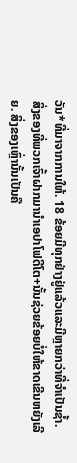ວັນ*ທີ່ມາຈາກການໃຫ້. 18 ຂ້ອຍມີທຸກຢ່າງຢູ່ແລ້ວແລະມີຫຼາຍກວ່າທີ່ຈຳເປັນຊ້ຳ. ສິ່ງຂອງທີ່ພວກເຈົ້າຝາກມານຳເອປາໂຟດີໂຕ+ນັ້ນຊ່ວຍຂ້ອຍບໍ່ໃຫ້ຂາດເຂີນຫຍັງເລີຍ. ສິ່ງຂອງເຫຼົ່ານັ້ນເປັນຄື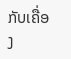ກັບເຄື່ອງ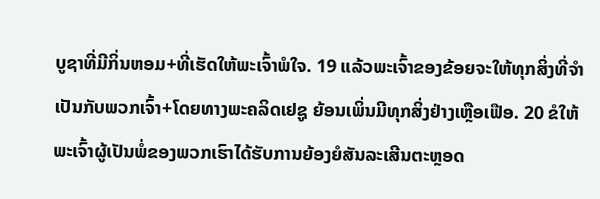ບູຊາທີ່ມີກິ່ນຫອມ+ທີ່ເຮັດໃຫ້ພະເຈົ້າພໍໃຈ. 19 ແລ້ວພະເຈົ້າຂອງຂ້ອຍຈະໃຫ້ທຸກສິ່ງທີ່ຈຳເປັນກັບພວກເຈົ້າ+ໂດຍທາງພະຄລິດເຢຊູ ຍ້ອນເພິ່ນມີທຸກສິ່ງຢ່າງເຫຼືອເຟືອ. 20 ຂໍໃຫ້ພະເຈົ້າຜູ້ເປັນພໍ່ຂອງພວກເຮົາໄດ້ຮັບການຍ້ອງຍໍສັນລະເສີນຕະຫຼອດ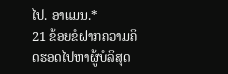ໄປ. ອາແມນ.*
21 ຂ້ອຍຂໍຝາກຄວາມຄິດຮອດໄປຫາຜູ້ບໍລິສຸດ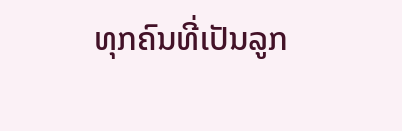ທຸກຄົນທີ່ເປັນລູກ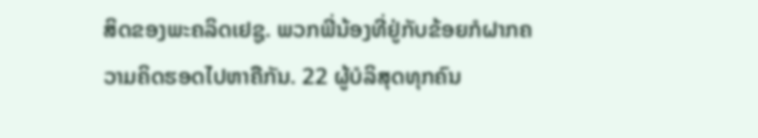ສິດຂອງພະຄລິດເຢຊູ. ພວກພີ່ນ້ອງທີ່ຢູ່ກັບຂ້ອຍກໍຝາກຄວາມຄິດຮອດໄປຫາຄືກັນ. 22 ຜູ້ບໍລິສຸດທຸກຄົນ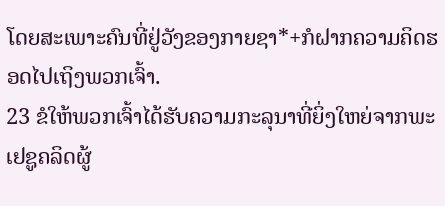ໂດຍສະເພາະຄົນທີ່ຢູ່ວັງຂອງກາຍຊາ*+ກໍຝາກຄວາມຄິດຮອດໄປເຖິງພວກເຈົ້າ.
23 ຂໍໃຫ້ພວກເຈົ້າໄດ້ຮັບຄວາມກະລຸນາທີ່ຍິ່ງໃຫຍ່ຈາກພະເຢຊູຄລິດຜູ້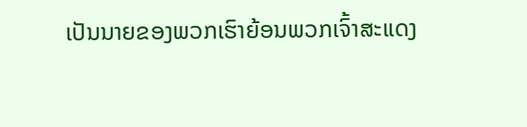ເປັນນາຍຂອງພວກເຮົາຍ້ອນພວກເຈົ້າສະແດງ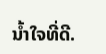ນ້ຳໃຈທີ່ດີ.